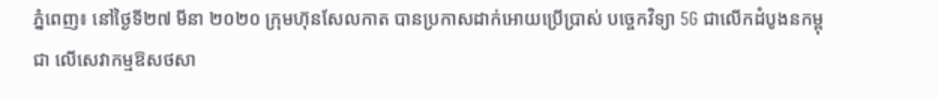ភ្នំពេញ៖ នៅថ្ងៃទី២៧ មីនា ២០២០ ក្រុមហ៊ុនសែលកាត បានប្រកាសដាក់អោយប្រើប្រាស់ បច្ចេកវិទ្យា 5G ជាលើកដំបូងនកម្ពុជា លើសេវាកម្មឱសថសា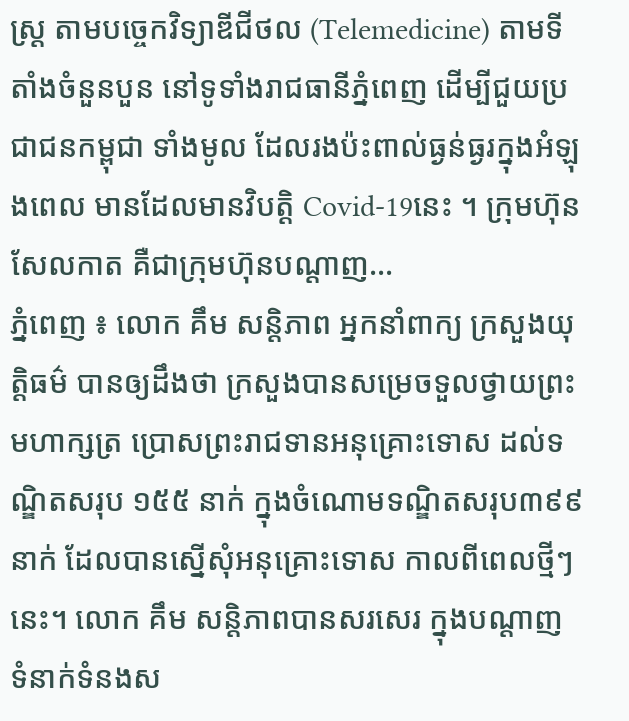ស្រ្ត តាមបច្ចេកវិទ្យាឌីជីថល (Telemedicine) តាមទីតាំងចំនួនបួន នៅទូទាំងរាជធានីភ្នំពេញ ដើម្បីជួយប្រជាជនកម្ពុជា ទាំងមូល ដែលរងប៉ះពាល់ធ្ងន់ធ្ងរក្នុងអំឡុងពេល មានដែលមានវិបត្តិ Covid-19នេះ ។ ក្រុមហ៊ុនសែលកាត គឺជាក្រុមហ៊ុនបណ្តាញ...
ភ្នំពេញ ៖ លោក គឹម សន្តិភាព អ្នកនាំពាក្យ ក្រសួងយុត្តិធម៌ បានឲ្យដឹងថា ក្រសួងបានសម្រេចទួលថ្វាយព្រះមហាក្សត្រ ប្រោសព្រះរាជទានអនុគ្រោះទោស ដល់ទណ្ឌិតសរុប ១៥៥ នាក់ ក្នុងចំណោមទណ្ឌិតសរុប៣៩៩នាក់ ដែលបានស្នើសុំអនុគ្រោះទោស កាលពីពេលថ្មីៗនេះ។ លោក គឹម សន្តិភាពបានសរសេរ ក្នុងបណ្ដាញ ទំនាក់ទំនងស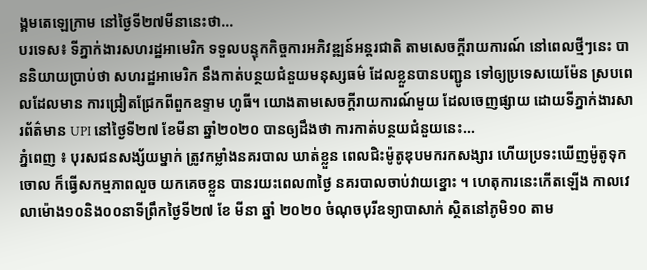ង្គមតេឡេក្រាម នៅថ្ងៃទី២៧មីនានេះថា...
បរទេស៖ ទីភ្នាក់ងារសហរដ្ឋអាមេរិក ទទួលបន្ទុកកិច្ចការអភិវឌ្ឍន៍អន្តរជាតិ តាមសេចក្តីរាយការណ៍ នៅពេលថ្មីៗនេះ បាននិយាយប្រាប់ថា សហរដ្ឋអាមេរិក នឹងកាត់បន្ថយជំនួយមនុស្សធម៌ ដែលខ្លួនបានបញ្ជូន ទៅឲ្យប្រទេសយេម៉ែន ស្របពេលដែលមាន ការជ្រៀតជ្រែកពីពួកឧទ្ទាម ហូធី។ យោងតាមសេចក្តីរាយការណ៍មួយ ដែលចេញផ្សាយ ដោយទីភ្នាក់ងារសារព័ត៌មាន UPI នៅថ្ងៃទី២៧ ខែមីនា ឆ្នាំ២០២០ បានឲ្យដឹងថា ការកាត់បន្ថយជំនួយនេះ...
ភ្នំពេញ ៖ បុរសជនសង្ស័យម្នាក់ ត្រូវកម្លាំងនគរបាល ឃាត់ខ្លួន ពេលជិះម៉ូតូឌុបមករកសង្សារ ហើយប្រទះឃើញម៉ូតូទុកចោល ក៏ធ្វើសកម្មភាពលួច យកគេចខ្លួន បានរយះពេល៣ថ្ងៃ នគរបាលចាប់វាយខ្នោះ ។ ហេតុការនេះកើតឡើង កាលវេលាម៉ោង១០និង០០នាទីព្រឹកថ្ងៃទី២៧ ខែ មីនា ឆ្នាំ ២០២០ ចំណុចបុរីឧទ្យាបាសាក់ ស្ថិតនៅភូមិ១០ តាម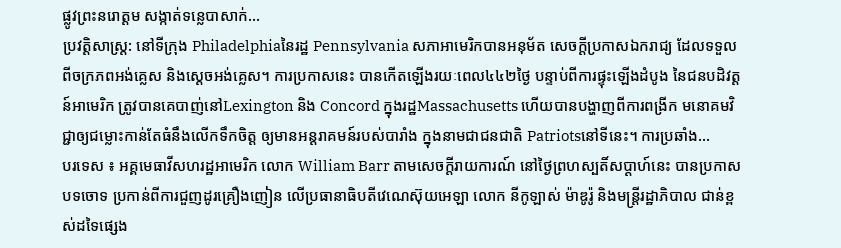ផ្លូវព្រះនរោត្តម សង្កាត់ទន្លេបាសាក់...
ប្រវត្តិសាស្ត្រ: នៅទីក្រុង Philadelphiaនៃរដ្ឋ Pennsylvania សភាអាមេរិកបានអនុម័ត សេចក្ដីប្រកាសឯករាជ្យ ដែលទទួលពីចក្រភពអង់គ្លេស និងស្តេចអង់គ្លេស។ ការប្រកាសនេះ បានកើតឡើងរយៈពេល៤៤២ថ្ងៃ បន្ទាប់ពីការផ្ទុះឡើងដំបូង នៃជនបដិវត្តន៍អាមេរិក ត្រូវបានគេបាញ់នៅLexington និង Concord ក្នុងរដ្ឋMassachusetts ហើយបានបង្ហាញពីការពង្រីក មនោគមវិជ្ជាឲ្យជម្លោះកាន់តែធំនឹងលើកទឹកចិត្ត ឲ្យមានអន្ដរាគមន៍របស់បារាំង ក្នុងនាមជាជនជាតិ Patriotsនៅទីនេះ។ ការប្រឆាំង...
បរទេស ៖ អគ្គមេធាវីសហរដ្ឋអាមេរិក លោក William Barr តាមសេចក្តីរាយការណ៍ នៅថ្ងៃព្រហស្បតិ៍សប្ដាហ៍នេះ បានប្រកាសបទចោទ ប្រកាន់ពីការជួញដូរគ្រឿងញៀន លើប្រធានាធិបតីវេណេស៊ុយអេឡា លោក នីកូឡាស់ ម៉ាឌូរ៉ូ និងមន្ត្រីរដ្ឋាភិបាល ជាន់ខ្ពស់ដទៃផ្សេង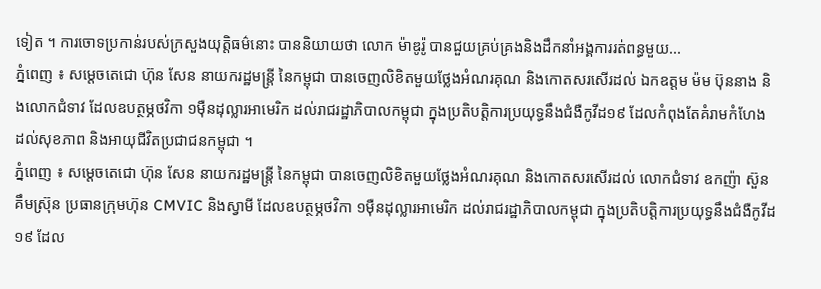ទៀត ។ ការចោទប្រកាន់របស់ក្រសួងយុត្តិធម៌នោះ បាននិយាយថា លោក ម៉ាឌូរ៉ូ បានជួយគ្រប់គ្រងនិងដឹកនាំអង្គការរត់ពន្ធមួយ...
ភ្នំពេញ ៖ សម្តេចតេជោ ហ៊ុន សែន នាយករដ្ឋមន្រ្តី នៃកម្ពុជា បានចេញលិខិតមួយថ្លែងអំណរគុណ និងកោតសរសើរដល់ ឯកឧត្តម ម៉ម ប៊ុននាង និងលោកជំទាវ ដែលឧបត្ថម្ភថវិកា ១ម៉ឺនដុល្លារអាមេរិក ដល់រាជរដ្ឋាភិបាលកម្ពុជា ក្នុងប្រតិបត្តិការប្រយុទ្ធនឹងជំងឺកូវីដ១៩ ដែលកំពុងតែគំរាមកំហែង ដល់សុខភាព និងអាយុជីវិតប្រជាជនកម្ពុជា ។
ភ្នំពេញ ៖ សម្តេចតេជោ ហ៊ុន សែន នាយករដ្ឋមន្រ្តី នៃកម្ពុជា បានចេញលិខិតមួយថ្លែងអំណរគុណ និងកោតសរសើរដល់ លោកជំទាវ ឧកញ៉ា ស៊ួន គឹមស្រ៊ុន ប្រធានក្រុមហ៊ុន CMVIC និងស្វាមី ដែលឧបត្ថម្ភថវិកា ១ម៉ឺនដុល្លារអាមេរិក ដល់រាជរដ្ឋាភិបាលកម្ពុជា ក្នុងប្រតិបត្តិការប្រយុទ្ធនឹងជំងឺកូវីដ១៩ ដែល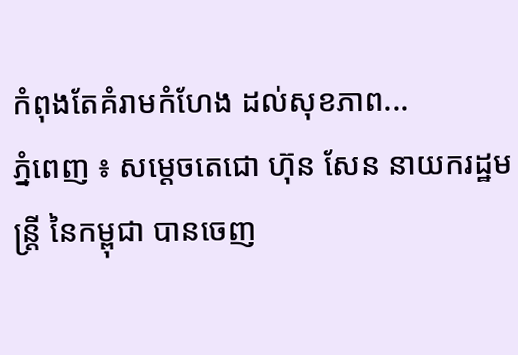កំពុងតែគំរាមកំហែង ដល់សុខភាព...
ភ្នំពេញ ៖ សម្តេចតេជោ ហ៊ុន សែន នាយករដ្ឋមន្រ្តី នៃកម្ពុជា បានចេញ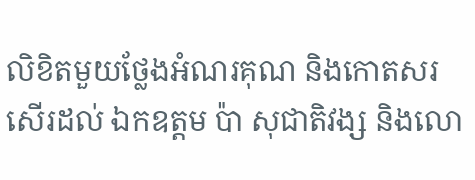លិខិតមួយថ្លែងអំណរគុណ និងកោតសរសើរដល់ ឯកឧត្តម ប៉ា សុជាតិវង្ស និងលោ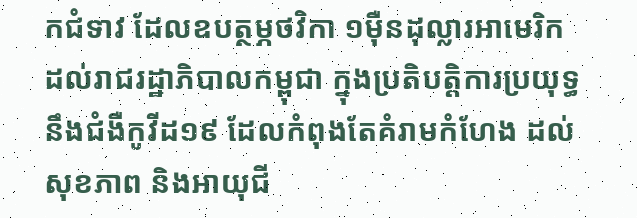កជំទាវ ដែលឧបត្ថម្ភថវិកា ១ម៉ឺនដុល្លារអាមេរិក ដល់រាជរដ្ឋាភិបាលកម្ពុជា ក្នុងប្រតិបត្តិការប្រយុទ្ធនឹងជំងឺកូវីដ១៩ ដែលកំពុងតែគំរាមកំហែង ដល់សុខភាព និងអាយុជី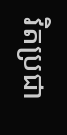វិតប្រជា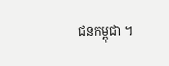ជនកម្ពុជា ។